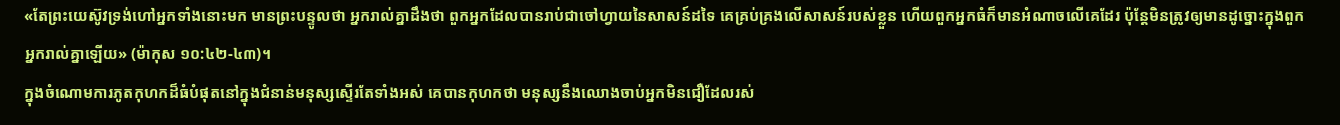«តែព្រះយេស៊ូវទ្រង់ហៅអ្នកទាំងនោះមក មានព្រះបន្ទូលថា អ្នករាល់គ្នាដឹងថា ពួកអ្នកដែលបានរាប់ជាចៅហ្វាយនៃសាសន៍ដទៃ គេគ្រប់គ្រងលើសាសន៍របស់ខ្លួន ហើយពួកអ្នកធំក៏មានអំណាចលើគេដែរ ប៉ុន្តែមិនត្រូវឲ្យមានដូច្នោះក្នុងពួកអ្នករាល់គ្នាឡើយ» (ម៉ាកុស ១០:៤២-៤៣)។
ក្នុងចំណោមការភូតកុហកដ៏ធំបំផុតនៅក្នុងជំនាន់មនុស្សស្ទើរតែទាំងអស់ គេបានកុហកថា មនុស្សនឹងឈោងចាប់អ្នកមិនជឿដែលរស់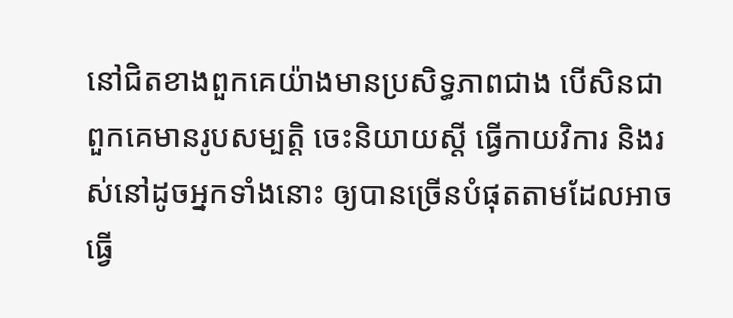នៅជិតខាងពួកគេយ៉ាងមានប្រសិទ្ធភាពជាង បើសិនជាពួកគេមានរូបសម្បត្តិ ចេះនិយាយស្តី ធ្វើកាយវិការ និងរស់នៅដូចអ្នកទាំងនោះ ឲ្យបានច្រើនបំផុតតាមដែលអាចធ្វើ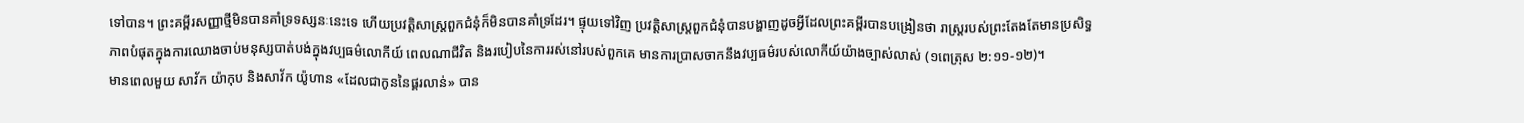ទៅបាន។ ព្រះគម្ពីរសញ្ញាថ្មីមិនបានគាំទ្រទស្សនៈនេះទេ ហើយប្រវត្តិសាស្ត្រពួកជំនុំក៏មិនបានគាំទ្រដែរ។ ផ្ទុយទៅវិញ ប្រវត្តិសាស្ត្រពួកជំនុំបានបង្ហាញដូចអ្វីដែលព្រះគម្ពីរបានបង្រៀនថា រាស្ត្ររបស់ព្រះតែងតែមានប្រសិទ្ធភាពបំផុតក្នុងការឈោងចាប់មនុស្សបាត់បង់ក្នុងវប្បធម៌លោកីយ៍ ពេលណាជីវិត និងរបៀបនៃការរស់នៅរបស់ពួកគេ មានការប្រាសចាកនឹងវប្បធម៌របស់លោកីយ៍យ៉ាងច្បាស់លាស់ (១ពេត្រុស ២:១១-១២)។
មានពេលមួយ សាវ័ក យ៉ាកុប និងសាវ័ក យ៉ូហាន «ដែលជាកូននៃផ្គរលាន់» បាន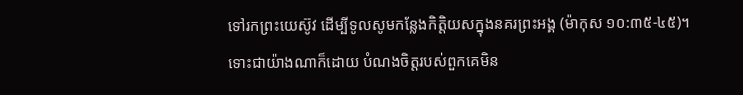ទៅរកព្រះយេស៊ូវ ដើម្បីទូលសូមកន្លែងកិត្តិយសក្នុងនគរព្រះអង្គ (ម៉ាកុស ១០:៣៥-៤៥)។ ទោះជាយ៉ាងណាក៏ដោយ បំណងចិត្តរបស់ពួកគេមិន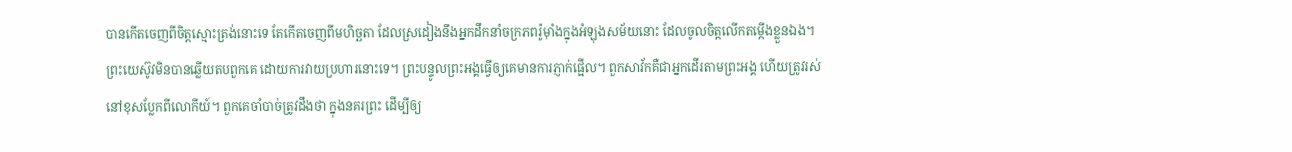បានកើតចេញពីចិត្តស្មោះត្រង់នោះទេ តែកើតចេញពីមហិច្ឆតា ដែលស្រដៀងនឹងអ្នកដឹកនាំចក្រភពរ៉ូម៉ាំងក្នុងអំឡុងសម័យនោះ ដែលចូលចិត្តលើកតម្កើងខ្លួនឯង។
ព្រះយេស៊ូវមិនបានឆ្លើយតបពួកគេ ដោយការវាយប្រហារនោះទេ។ ព្រះបន្ទូលព្រះអង្គធ្វើឲ្យគេមានការភ្ញាក់ផ្អើល។ ពួកសាវ័កគឺជាអ្នកដើរតាមព្រះអង្គ ហើយត្រូវរស់នៅខុសប្លែកពីលោកីយ៍។ ពួកគេចាំបាច់ត្រូវដឹងថា ក្នុងនគរព្រះ ដើម្បីឲ្យ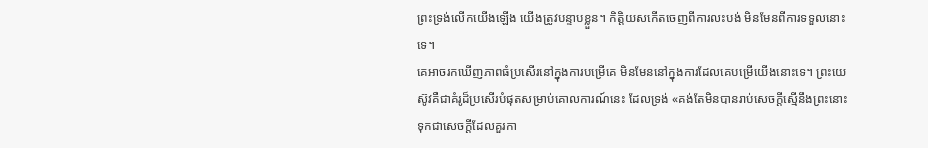ព្រះទ្រង់លើកយើងឡើង យើងត្រូវបន្ទាបខ្លួន។ កិត្តិយសកើតចេញពីការលះបង់ មិនមែនពីការទទួលនោះទេ។
គេអាចរកឃើញភាពធំប្រសើរនៅក្នុងការបម្រើគេ មិនមែននៅក្នុងការដែលគេបម្រើយើងនោះទេ។ ព្រះយេស៊ូវគឺជាគំរូដ៏ប្រសើរបំផុតសម្រាប់គោលការណ៍នេះ ដែលទ្រង់ «គង់តែមិនបានរាប់សេចក្តីស្មើនឹងព្រះនោះ ទុកជាសេចក្តីដែលគួរកា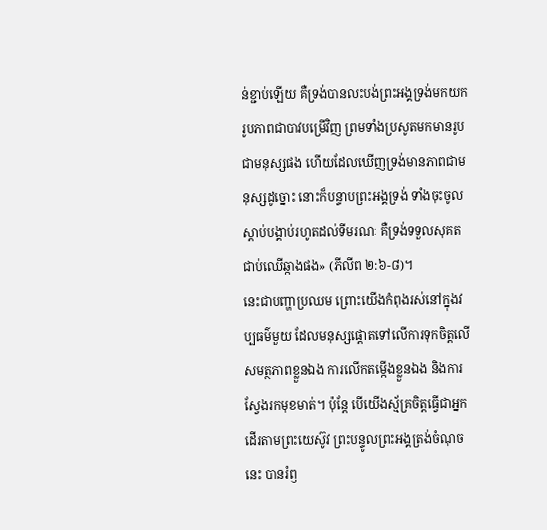ន់ខ្ជាប់ឡើយ គឺទ្រង់បានលះបង់ព្រះអង្គទ្រង់មកយករូបភាពជាបាវបម្រើវិញ ព្រមទាំងប្រសូតមកមានរូបជាមនុស្សផង ហើយដែលឃើញទ្រង់មានភាពជាមនុស្សដូច្នោះ នោះក៏បន្ទាបព្រះអង្គទ្រង់ ទាំងចុះចូលស្តាប់បង្គាប់រហូតដល់ទីមរណៈ គឺទ្រង់ទទួលសុគតជាប់ឈើឆ្កាងផង» (ភីលីព ២:៦-៨)។
នេះជាបញ្ហាប្រឈម ព្រោះយើងកំពុងរស់នៅក្នុងវប្បធម៌មួយ ដែលមនុស្សផ្ដោតទៅលើការទុកចិត្តលើសមត្ថភាពខ្លួនឯង ការលើកតម្កើងខ្លួនឯង និងការស្វែងរកមុខមាត់។ ប៉ុន្តែ បើយើងស្ម័គ្រចិត្តធ្វើជាអ្នកដើរតាមព្រះយេស៊ូវ ព្រះបន្ទូលព្រះអង្គត្រង់ចំណុចនេះ បានរំឭ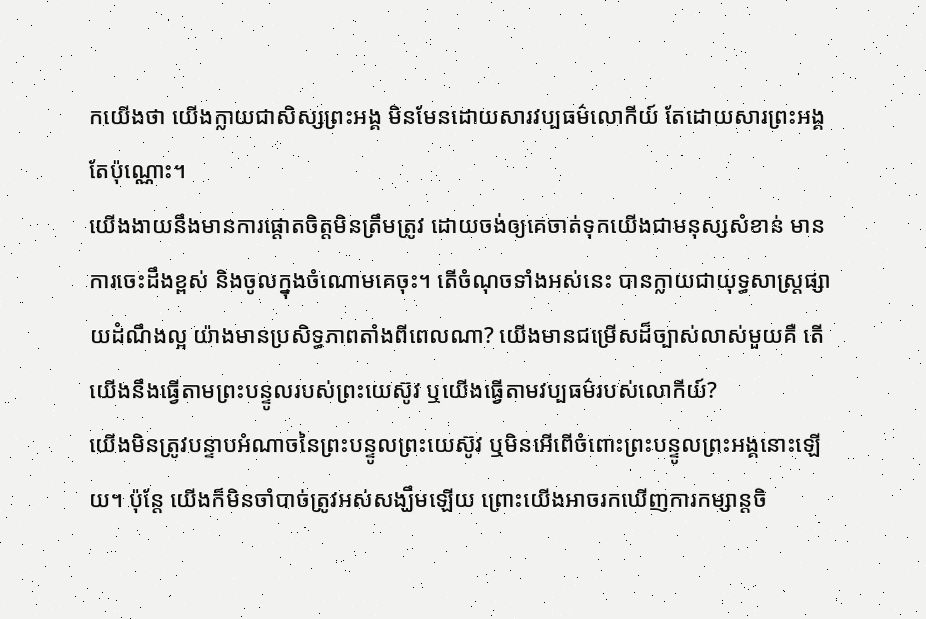កយើងថា យើងក្លាយជាសិស្សព្រះអង្គ មិនមែនដោយសារវប្បធម៌លោកីយ៍ តែដោយសារព្រះអង្គតែប៉ុណ្ណោះ។
យើងងាយនឹងមានការផ្ដោតចិត្តមិនត្រឹមត្រូវ ដោយចង់ឲ្យគេចាត់ទុកយើងជាមនុស្សសំខាន់ មានការចេះដឹងខ្ពស់ និងចូលក្នុងចំណោមគេចុះ។ តើចំណុចទាំងអស់នេះ បានក្លាយជាយុទ្ធសាស្ត្រផ្សាយដំណឹងល្អ យ៉ាងមានប្រសិទ្ធភាពតាំងពីពេលណា? យើងមានជម្រើសដ៏ច្បាស់លាស់មួយគឺ តើយើងនឹងធ្វើតាមព្រះបន្ទូលរបស់ព្រះយេស៊ូវ ឬយើងធ្វើតាមវប្បធម៌របស់លោកីយ៍?
យើងមិនត្រូវបន្ទាបអំណាចនៃព្រះបន្ទូលព្រះយេស៊ូវ ឬមិនអើពើចំពោះព្រះបន្ទូលព្រះអង្គនោះឡើយ។ ប៉ុន្តែ យើងក៏មិនចាំបាច់ត្រូវអស់សង្ឃឹមឡើយ ព្រោះយើងអាចរកឃើញការកម្សាន្តចិ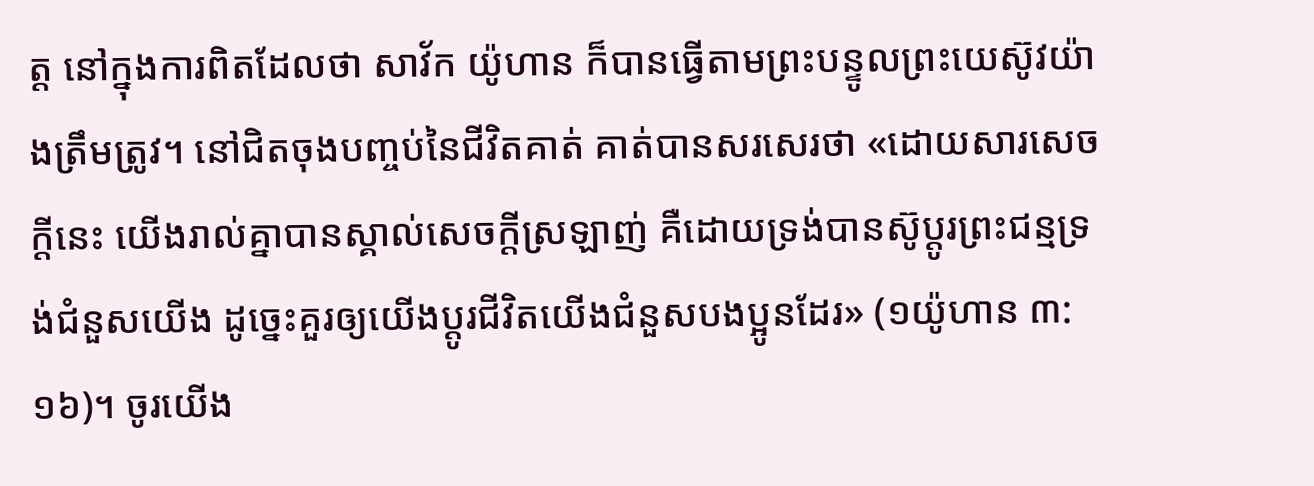ត្ត នៅក្នុងការពិតដែលថា សាវ័ក យ៉ូហាន ក៏បានធ្វើតាមព្រះបន្ទូលព្រះយេស៊ូវយ៉ាងត្រឹមត្រូវ។ នៅជិតចុងបញ្ចប់នៃជីវិតគាត់ គាត់បានសរសេរថា «ដោយសារសេចក្តីនេះ យើងរាល់គ្នាបានស្គាល់សេចក្តីស្រឡាញ់ គឺដោយទ្រង់បានស៊ូប្ដូរព្រះជន្មទ្រង់ជំនួសយើង ដូច្នេះគួរឲ្យយើងប្ដូរជីវិតយើងជំនួសបងប្អូនដែរ» (១យ៉ូហាន ៣:១៦)។ ចូរយើង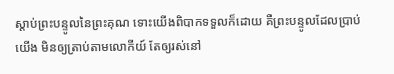ស្តាប់ព្រះបន្ទូលនៃព្រះគុណ ទោះយើងពិបាកទទួលក៏ដោយ គឺព្រះបន្ទូលដែលប្រាប់យើង មិនឲ្យត្រាប់តាមលោកីយ៍ តែឲ្យរស់នៅ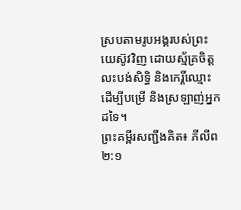ស្របតាមរូបអង្គរបស់ព្រះយេស៊ូវវិញ ដោយស្ម័គ្រចិត្តលះបង់សិទ្ធិ និងកេរ្តិ៍ឈ្មោះ ដើម្បីបម្រើ និងស្រឡាញ់អ្នកដទៃ។
ព្រះគម្ពីរសញ្ជឹងគិត៖ ភីលីព ២:១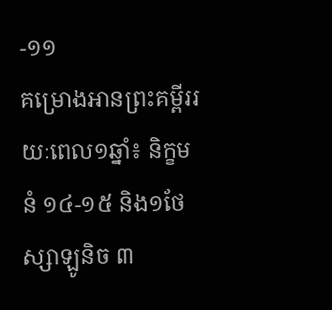-១១
គម្រោងអានព្រះគម្ពីររយៈពេល១ឆ្នាំ៖ និក្ខមនំ ១៤-១៥ និង១ថែស្សាឡូនិច ៣